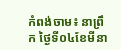កំពង់ចាម៖ នាព្រឹក ថ្ងៃទី០៤ខែមីនា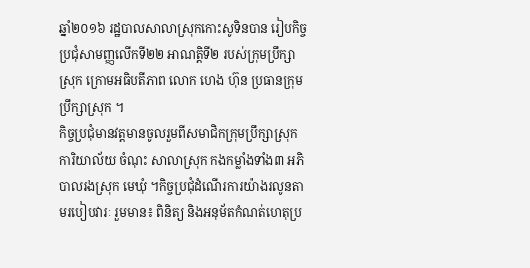ឆ្នាំ២០១៦ រដ្ឋបាលសាលាស្រុកកោះសូទិនបាន រៀបកិច្ចប្រជុំសាមញ្ញលើកទី២២ អាណត្តិទី២ របស់ក្រុមប្រឹក្សាស្រុក ក្រោមអធិបតីភាព លោក ហេង ហ៊ុន ប្រធានក្រុមប្រឹក្សាស្រុក ។
កិច្ចប្រជុំមានវត្តមានចូលរួមពីសមាជិកក្រុមប្រឹក្សាស្រុក ការិយាល័យ ចំណុះ សាលាស្រុក កងកម្លាំងទាំង៣ អភិបាលរងស្រុក មេឃុំ ។កិច្ចប្រជុំដំណើរការយ៉ាងរលូនតាមរបៀបវារៈ រួមមាន៖ ពិនិត្យ និងអនុម័តកំណត់ហេតុប្រ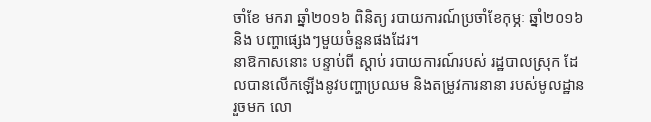ចាំខែ មករា ឆ្នាំ២០១៦ ពិនិត្យ របាយការណ៍ប្រចាំខែកុម្ភៈ ឆ្នាំ២០១៦ និង បញ្ហាផ្សេងៗមួយចំនួនផងដែរ។
នាឱកាសនោះ បន្ទាប់ពី ស្ដាប់ របាយការណ៍របស់ រដ្ឋបាលស្រុក ដែលបានលើកឡើងនូវបញ្ហាប្រឈម និងតម្រូវការនានា របស់មូលដ្ឋានរួចមក លោ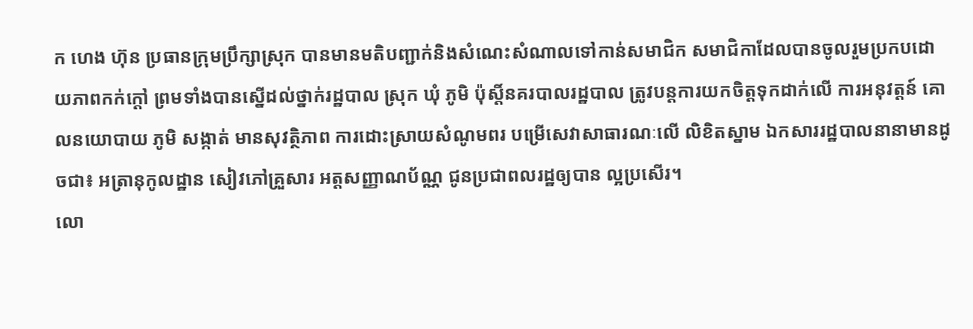ក ហេង ហ៊ុន ប្រធានក្រុមប្រឹក្សាស្រុក បានមានមតិបញ្ជាក់និងសំណេះសំណាលទៅកាន់សមាជិក សមាជិកាដែលបានចូលរួមប្រកបដោយភាពកក់ក្ដៅ ព្រមទាំងបានស្នើដល់ថ្នាក់រដ្ឋបាល ស្រុក ឃុំ ភូមិ ប៉ុស្តិ៍នគរបាលរដ្ឋបាល ត្រូវបន្តការយកចិត្តទុកដាក់លើ ការអនុវត្តន៍ គោលនយោបាយ ភូមិ សង្កាត់ មានសុវត្ថិភាព ការដោះស្រាយសំណូមពរ បម្រើសេវាសាធារណៈលើ លិខិតស្នាម ឯកសាររដ្ឋបាលនានាមានដូចជា៖ អត្រានុកូលដ្ឋាន សៀវភៅគ្រួសារ អត្តសញ្ញាណប័ណ្ណ ជូនប្រជាពលរដ្ឋឲ្យបាន ល្អប្រសើរ។
លោ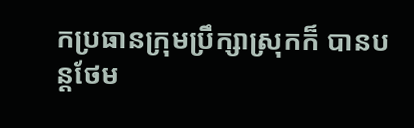កប្រធានក្រុមប្រឹក្សាស្រុកក៏ បានបន្តថែម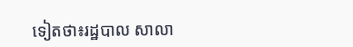ទៀតថា៖រដ្ឋបាល សាលា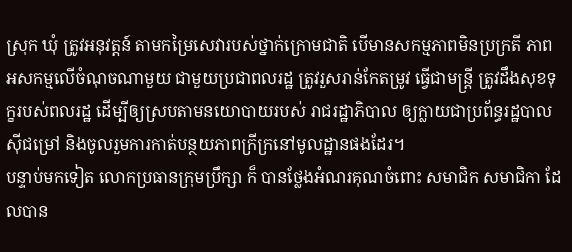ស្រុក ឃុំ ត្រូវអនុវត្តន៍ តាមកម្រៃសេវារបស់ថ្នាក់ក្រោមជាតិ បើមានសកម្មភាពមិនប្រក្រតី ភាពអសកម្មលើចំណុចណាមួយ ជាមួយប្រជាពលរដ្ឋ ត្រូវរួសរាន់កែតម្រូវ ធ្វើជាមន្ត្រី ត្រូវដឹងសុខទុក្ខរបស់ពលរដ្ឋ ដើម្បីឲ្យស្របតាមនយោបាយរបស់ រាជរដ្ឋាភិបាល ឲ្យក្លាយជាប្រព័ន្ធរដ្ឋបាលស៊ីជម្រៅ និងចូលរួមការកាត់បន្ថយភាពក្រីក្រនៅមូលដ្ឋានផងដែរ។
បន្ទាប់មកទៀត លោកប្រធានក្រុមប្រឹក្សា ក៏ បានថ្លែងអំណរគុណចំពោះ សមាជិក សមាជិកា ដែលបាន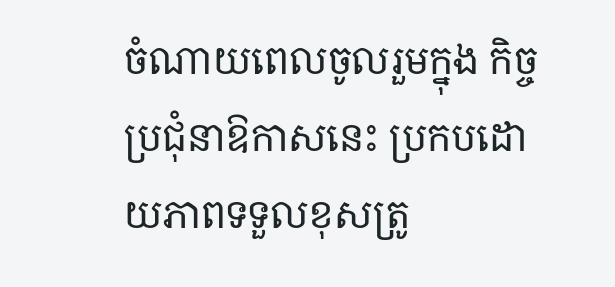ចំណាយពេលចូលរួមក្នុង កិច្ចប្រជុំនាឱកាសនេះ ប្រកបដោយភាពទទួលខុសត្រូ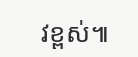វខ្ពស់៕